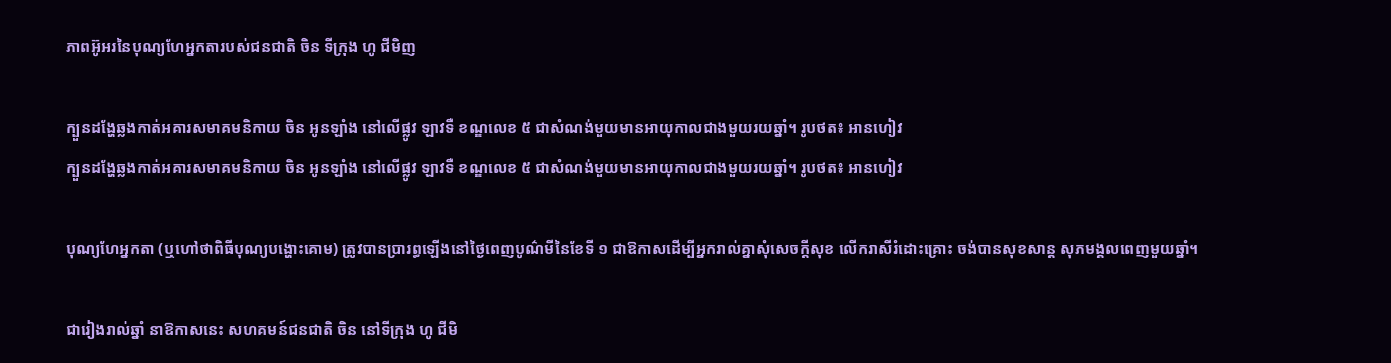ភាពអ៊ូអរនៃបុណ្យហែអ្នកតារបស់ជនជាតិ ចិន ទីក្រុង ហូ ជីមិញ

ក្បួនដង្ហែឆ្លងកាត់អគារសមាគមនិកាយ ចិន អូនឡាំង នៅលើផ្លូវ ឡាវទឺ ខណ្ឌលេខ ៥ ជាសំណង់មួយមានអាយុកាលជាងមួយរយឆ្នាំ។ រូបថត៖ អានហៀវ
ក្បួនដង្ហែឆ្លងកាត់អគារសមាគមនិកាយ ចិន អូនឡាំង នៅលើផ្លូវ ឡាវទឺ ខណ្ឌលេខ ៥ ជាសំណង់មួយមានអាយុកាលជាងមួយរយឆ្នាំ។ រូបថត៖ អានហៀវ

បុណ្យហែអ្នកតា (ឬហៅថាពិធីបុណ្យបង្ហោះគោម) ត្រូវបានប្រារព្ធឡើងនៅថ្ងៃពេញបូណ៌មីនៃខែទី ១ ជាឱកាសដើម្បីអ្នករាល់គ្នាសុំសេចក្តីសុខ លើករាសីរំដោះគ្រោះ ចង់បានសុខសាន្ត សុភមង្គលពេញមួយឆ្នាំ។

ជារៀងរាល់ឆ្នាំ នាឱកាសនេះ សហគមន៍ជនជាតិ ចិន នៅទីក្រុង ហូ ជីមិ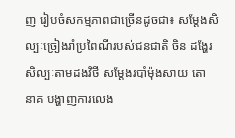ញ រៀបចំសកម្មភាពជាច្រើនដូចជា៖ សម្តែងសិល្បៈច្រៀងរាំប្រពៃណីរបស់ជនជាតិ ចិន ដង្ហែរសិល្បៈតាមដងវិថី សម្តែងរបាំម៉ុងសាយ តោ នាគ បង្ហាញការលេង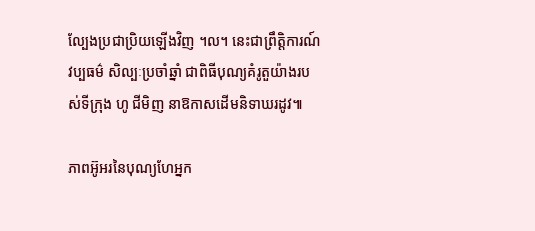ល្បែងប្រជាប្រិយឡើងវិញ ។ល។ នេះជាព្រឹត្តិការណ៍វប្បធម៌ សិល្បៈប្រចាំឆ្នាំ ជាពិធីបុណ្យគំរូតួយ៉ាងរបស់ទីក្រុង ហូ ជីមិញ នាឱកាសដើមនិទាឃរដូវ៕

ភាពអ៊ូអរនៃបុណ្យហែអ្នក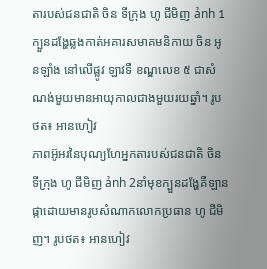តារបស់ជនជាតិ ចិន ទីក្រុង ហូ ជីមិញ ảnh 1ក្បួនដង្ហែឆ្លងកាត់អគារសមាគមនិកាយ ចិន អូនឡាំង នៅលើផ្លូវ ឡាវទឺ ខណ្ឌលេខ ៥ ជាសំណង់មួយមានអាយុកាលជាងមួយរយឆ្នាំ។ រូបថត៖ អានហៀវ
ភាពអ៊ូអរនៃបុណ្យហែអ្នកតារបស់ជនជាតិ ចិន ទីក្រុង ហូ ជីមិញ ảnh 2នាំមុខក្បួនដង្ហែគឺឡានផ្កាដោយមានរូបសំណាកលោកប្រធាន ហូ ជីមិញ។ រូបថត៖ អានហៀវ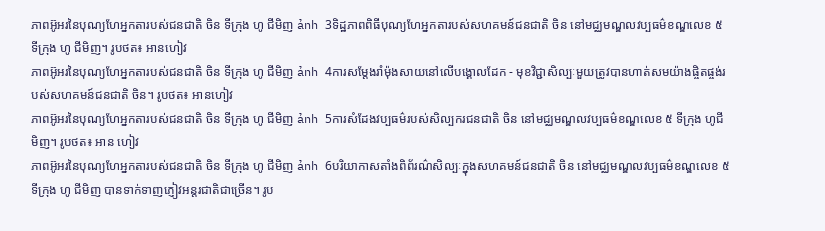ភាពអ៊ូអរនៃបុណ្យហែអ្នកតារបស់ជនជាតិ ចិន ទីក្រុង ហូ ជីមិញ ảnh 3ទិដ្ឋភាពពិធីបុណ្យហែអ្នកតារបស់សហគមន៍ជនជាតិ ចិន នៅមជ្ឈមណ្ឌលវប្បធម៌ខណ្ឌលេខ ៥ ទីក្រុង ហូ ជីមិញ។ រូបថត៖ អានហៀវ
ភាពអ៊ូអរនៃបុណ្យហែអ្នកតារបស់ជនជាតិ ចិន ទីក្រុង ហូ ជីមិញ ảnh 4ការសម្តែងរាំម៉ុងសាយនៅលើបង្គោលដែក - មុខវិជ្ជាសិល្បៈមួយត្រូវបានហាត់សមយ៉ាងផ្ចិតផ្ចង់របស់សហគមន៍ជនជាតិ ចិន។ រូបថត៖ អានហៀវ
ភាពអ៊ូអរនៃបុណ្យហែអ្នកតារបស់ជនជាតិ ចិន ទីក្រុង ហូ ជីមិញ ảnh 5ការសំដែងវប្បធម៌របស់សិល្បករជនជាតិ ចិន នៅមជ្ឈមណ្ឌលវប្បធម៌ខណ្ឌលេខ ៥ ទីក្រុង ហូជីមិញ។ រូបថត៖ អាន ហៀវ
ភាពអ៊ូអរនៃបុណ្យហែអ្នកតារបស់ជនជាតិ ចិន ទីក្រុង ហូ ជីមិញ ảnh 6បរិយាកាសតាំងពិព័រណ៌សិល្បៈក្នុងសហគមន៍ជនជាតិ ចិន នៅមជ្ឈមណ្ឌលវប្បធម៌ខណ្ឌលេខ ៥ ទីក្រុង ហូ ជីមិញ បានទាក់ទាញភ្ញៀវអន្តរជាតិជាច្រើន។ រូប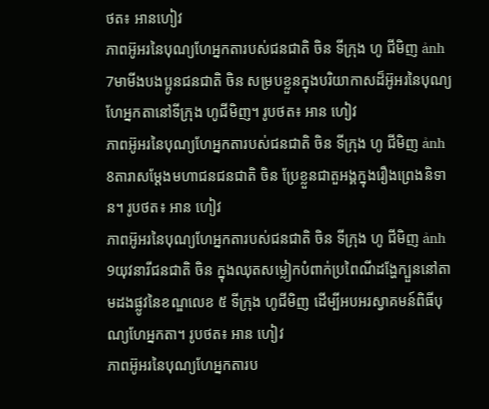ថត៖ អានហៀវ
ភាពអ៊ូអរនៃបុណ្យហែអ្នកតារបស់ជនជាតិ ចិន ទីក្រុង ហូ ជីមិញ ảnh 7មាមីងបងប្អូនជនជាតិ ចិន សម្របខ្លួនក្នុងបរិយាកាសដ៏អ៊ូអរនៃបុណ្យហែអ្នកតានៅទីក្រុង ហូជីមិញ។ រូបថត៖ អាន ហៀវ
ភាពអ៊ូអរនៃបុណ្យហែអ្នកតារបស់ជនជាតិ ចិន ទីក្រុង ហូ ជីមិញ ảnh 8តារាសម្ដែងមហាជនជនជាតិ ចិន ប្រែខ្លួនជាតួអង្គក្នុងរឿងព្រេងនិទាន។ រូបថត៖ អាន ហៀវ
ភាពអ៊ូអរនៃបុណ្យហែអ្នកតារបស់ជនជាតិ ចិន ទីក្រុង ហូ ជីមិញ ảnh 9យុវនារីជនជាតិ ចិន ក្នុងឈុតសម្លៀកបំពាក់ប្រពៃណីដង្ហែក្បួននៅតាមដងផ្លូវនៃខណ្ឌលេខ ៥ ទីក្រុង ហូជីមិញ ដើម្បីអបអរស្វាគមន៍ពិធីបុណ្យហែអ្នកតា។ រូបថត៖ អាន ហៀវ
ភាពអ៊ូអរនៃបុណ្យហែអ្នកតារប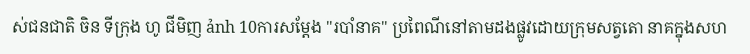ស់ជនជាតិ ចិន ទីក្រុង ហូ ជីមិញ ảnh 10ការសម្តែង "របាំនាគ" ប្រពៃណីនៅតាមដងផ្លូវដោយក្រុមសត្វតោ នាគក្នុងសហ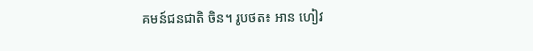គមន៍ជនជាតិ ចិន។ រូបថត៖ អាន ហៀវ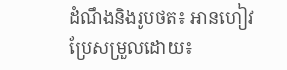ដំណឹងនិងរូបថត៖ អានហៀវ
ប្រែសម្រួលដោយ៖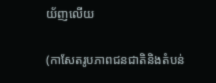យ័ញលើយ

(កាសែតរូបភាពជនជាតិនិងតំបន់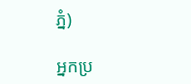ភ្នំ)

អ្នកប្រ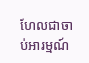ហែលជាចាប់អារម្មណ៍